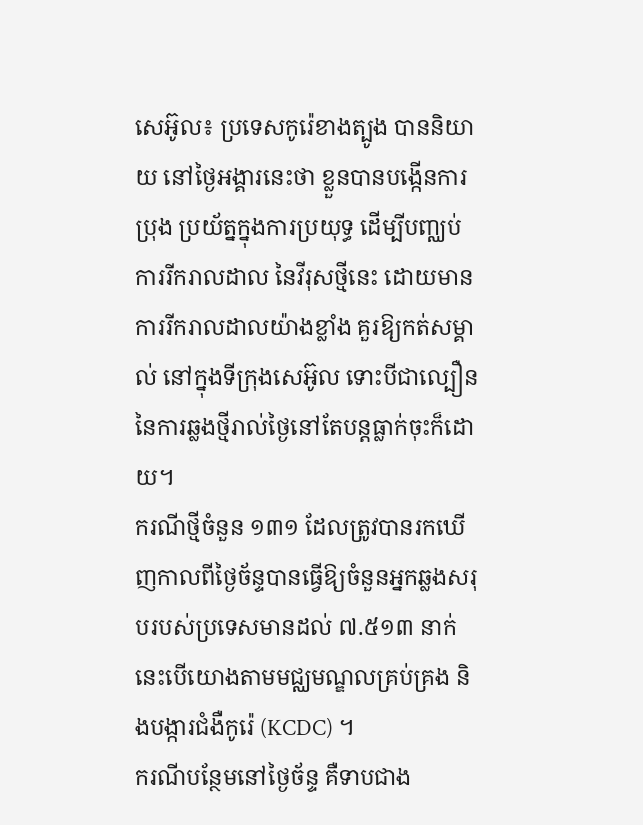សេអ៊ូល៖ ប្រទេសកូរ៉េខាងត្បូង បាននិយាយ នៅថ្ងៃអង្គារនេះថា ខ្លួនបានបង្កើនការប្រុង ប្រយ័ត្នក្នុងការប្រយុទ្ធ ដើម្បីបញ្ឈប់ការរីករាលដាល នៃវីរុសថ្មីនេះ ដោយមានការរីករាលដាលយ៉ាងខ្លាំង គួរឱ្យកត់សម្គាល់ នៅក្នុងទីក្រុងសេអ៊ូល ទោះបីជាល្បឿន នៃការឆ្លងថ្មីរាល់ថ្ងៃនៅតែបន្តធ្លាក់ចុះក៏ដោយ។
ករណីថ្មីចំនួន ១៣១ ដែលត្រូវបានរកឃើញកាលពីថ្ងៃច័ន្ទបានធ្វើឱ្យចំនួនអ្នកឆ្លងសរុបរបស់ប្រទេសមានដល់ ៧.៥១៣ នាក់នេះបើយោងតាមមជ្ឈមណ្ឌលគ្រប់គ្រង និងបង្ការជំងឺកូរ៉េ (KCDC) ។
ករណីបន្ថែមនៅថ្ងៃច័ន្ទ គឺទាបជាង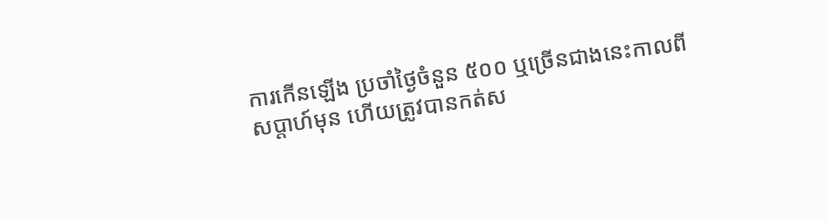ការកើនឡើង ប្រចាំថ្ងៃចំនួន ៥០០ ឬច្រើនជាងនេះកាលពីសប្តាហ៍មុន ហើយត្រូវបានកត់ស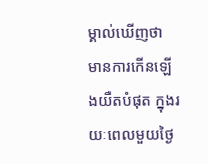ម្គាល់ឃើញថា មានការកើនឡើងយឺតបំផុត ក្នុងរយៈពេលមួយថ្ងៃ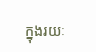ក្នុងរយៈ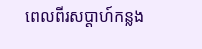ពេលពីរសប្តាហ៍កន្លង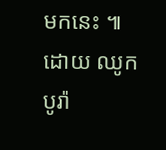មកនេះ ៕
ដោយ ឈូក បូរ៉ា